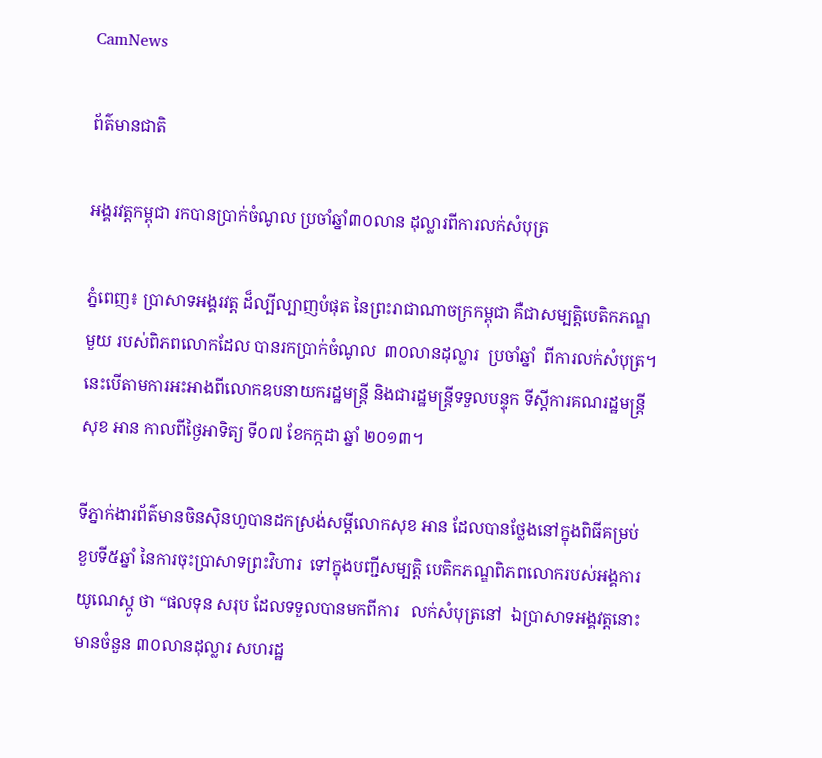CamNews

ព័ត៌មានជាតិ

អង្គរវត្តកម្ពុជា រកបានប្រាក់ចំណូល ប្រចាំឆ្នាំ៣០លាន ដុល្លារពីការលក់សំបុត្រ

ភ្នំពេញ៖ ប្រាសាទអង្គរវត្ត ដ៏ល្បីល្បាញបំផុត នៃព្រះរាជាណាចក្រកម្ពុជា គឺជាសម្បត្តិបេតិកភណ្ឌ
មួយ របស់ពិភពលោកដែល បានរកប្រាក់ចំណូល  ៣០លានដុល្លារ  ប្រចាំឆ្នាំ  ពីការលក់សំបុត្រ។
នេះបើតាមការអះអាងពីលោកឧបនាយករដ្ឋមន្ត្រី និងជារដ្ឋមន្ត្រីទទួលបន្ទុក ទីស្តីការគណរដ្ឋមន្ត្រី
សុខ អាន កាលពីថ្ងៃអាទិត្យ ទី០៧ ខែកក្កដា ឆ្នាំ ២០១៣។

ទីភ្នាក់ងារព័ត៌មានចិនស៊ិនហួបានដកស្រង់សម្តីលោកសុខ អាន ដែលបានថ្លែងនៅក្នុងពិធីគម្រប់
ខួបទី៥ឆ្នាំ នៃការចុះប្រាសាទព្រះវិហារ  ទៅក្នុងបញ្ជីសម្បត្តិ បេតិកភណ្ឌពិភពលោករបស់អង្គការ
យូណេស្កូ ថា “ផលទុន សរុប ដែលទទួលបានមកពីការ   លក់សំបុត្រនៅ  ឯប្រាសាទអង្គវត្តនោះ
មានចំនួន ៣០លានដុល្លារ សហរដ្ឋ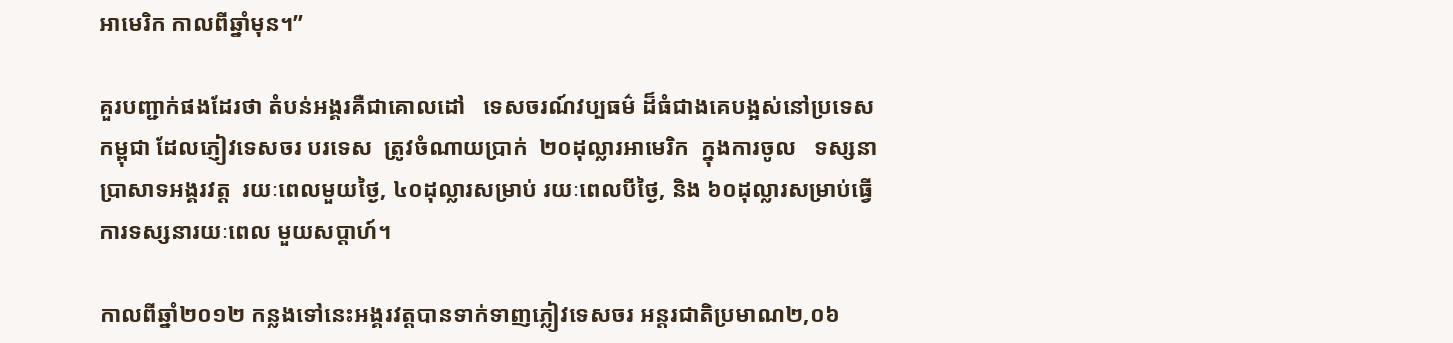អាមេរិក កាលពីឆ្នាំមុន។”

គួរបញ្ជាក់ផងដែរថា តំបន់អង្គរគឺជាគោលដៅ   ទេសចរណ៍វប្បធម៌ ដ៏ធំជាងគេបង្អស់នៅប្រទេស
កម្ពុជា ដែលភ្ញៀវទេសចរ បរទេស  ត្រូវចំណាយប្រាក់  ២០ដុល្លារអាមេរិក  ក្នុងការចូល   ទស្សនា
ប្រាសាទអង្គរវត្ត  រយៈពេលមួយថ្ងៃ, ៤០ដុល្លារសម្រាប់ រយៈពេលបីថ្ងៃ, និង ៦០ដុល្លារសម្រាប់ធ្វើ
ការទស្សនារយៈពេល មួយសប្តាហ៍។

កាលពីឆ្នាំ២០១២ កន្លងទៅនេះអង្គរវត្តបានទាក់ទាញភ្លៀវទេសចរ អន្តរជាតិប្រមាណ២,០៦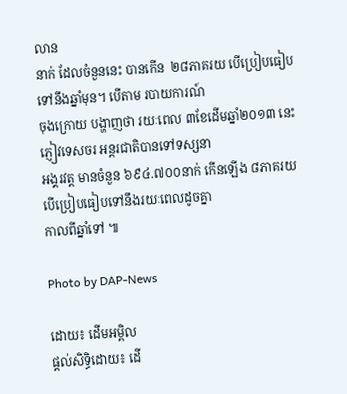លាន
នាក់ ដែលចំនួននេះ បានកើន  ២៨ភាគរយ បើប្រៀបធៀបទៅនឹងឆ្នាំមុន។ បើតាម របាយការណ៍
ចុងក្រោយ បង្ហាញថា រយៈពេល ៣ខែដើមឆ្នាំ២០១៣ នេះភ្ញៀវទេសចរ អន្តរជាតិបានទៅទស្សនា
អង្គរវត្ត មានចំនួន ៦៩៤.៧០០នាក់ កើនឡើង ៨ភាគរយ បើប្រៀបធៀបទៅនឹងរយៈពេលដូចគ្នា
កាលពីឆ្នាំទៅ ៕

Photo by DAP-News

ដោយ៖ ដើមអម្ពិល
ផ្តល់សិទ្ធិដោយ៖ ដើ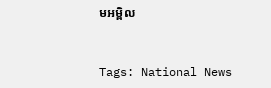មអម្ពិល


Tags: National News